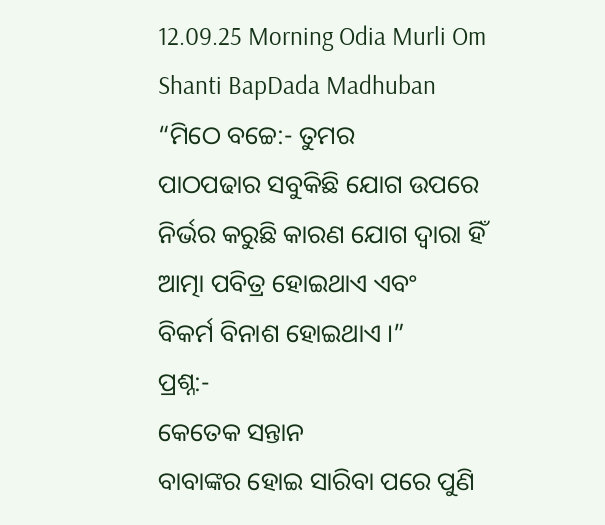12.09.25 Morning Odia Murli Om Shanti BapDada Madhuban
“ମିଠେ ବଚ୍ଚେ:- ତୁମର
ପାଠପଢାର ସବୁକିଛି ଯୋଗ ଉପରେ ନିର୍ଭର କରୁଛି କାରଣ ଯୋଗ ଦ୍ୱାରା ହିଁ ଆତ୍ମା ପବିତ୍ର ହୋଇଥାଏ ଏବଂ
ବିକର୍ମ ବିନାଶ ହୋଇଥାଏ ।”
ପ୍ରଶ୍ନ:-
କେତେକ ସନ୍ତାନ
ବାବାଙ୍କର ହୋଇ ସାରିବା ପରେ ପୁଣି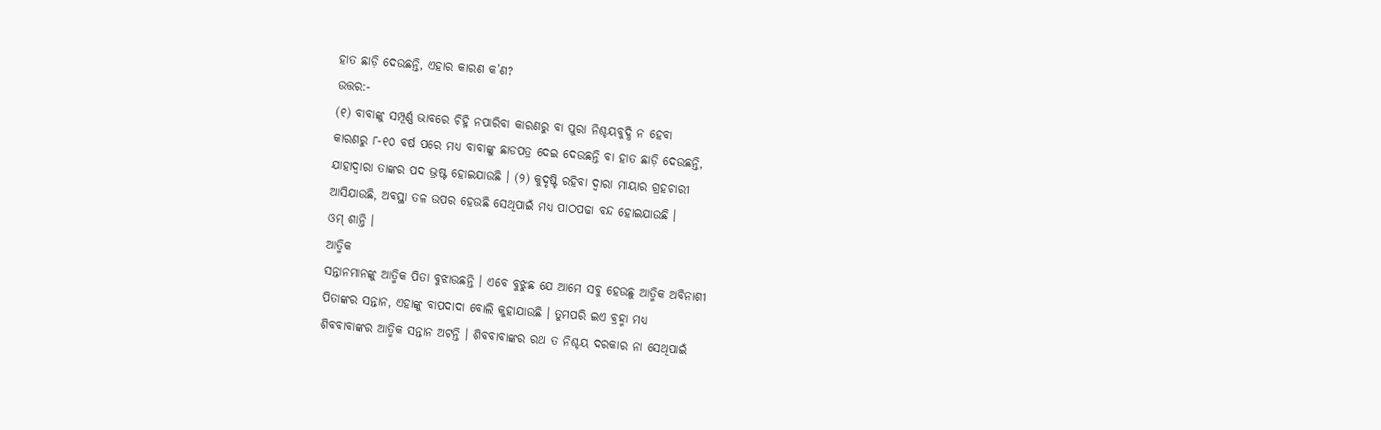ହାତ ଛାଡ଼ି ଦେଉଛନ୍ତି, ଏହାର କାରଣ କ’ଣ?
ଉତ୍ତର:-
(୧) ବାବାଙ୍କୁ ସମ୍ପୂର୍ଣ୍ଣ ଭାବରେ ଚିହ୍ନି ନପାରିବା କାରଣରୁ ବା ପୁରା ନିଶ୍ଚୟବୁଦ୍ଧି ନ ହେବା
କାରଣରୁ ୮-୧୦ ବର୍ଷ ପରେ ମଧ୍ୟ ବାବାଙ୍କୁ ଛାଡପତ୍ର ଦେଇ ଦେଉଛନ୍ତି ବା ହାତ ଛାଡ଼ି ଦେଉଛନ୍ତି,
ଯାହାଦ୍ୱାରା ତାଙ୍କର ପଦ ଭ୍ରଷ୍ଟ ହୋଇଯାଉଛି । (୨) କୁଦୃଷ୍ଟି ରହିବା ଦ୍ୱାରା ମାୟାର ଗ୍ରହଚାରୀ
ଆସିଯାଉଛି, ଅବସ୍ଥା ତଳ ଉପର ହେଉଛି ସେଥିପାଇଁ ମଧ୍ୟ ପାଠପଢା ବନ୍ଦ ହୋଇଯାଉଛି ।
ଓମ୍ ଶାନ୍ତି ।
ଆତ୍ମିକ
ସନ୍ତାନମାନଙ୍କୁ ଆତ୍ମିକ ପିତା ବୁଝାଉଛନ୍ତି । ଏବେ ବୁଝୁଛ ଯେ ଆମେ ସବୁ ହେଉଛୁ ଆତ୍ମିକ ଅବିନାଶୀ
ପିତାଙ୍କର ସନ୍ତାନ, ଏହାଙ୍କୁ ବାପଦାଦା ବୋଲି କୁହାଯାଉଛି । ତୁମପରି ଇଏ ବ୍ରହ୍ମା ମଧ୍ୟ
ଶିବବାବାଙ୍କର ଆତ୍ମିକ ସନ୍ତାନ ଅଟନ୍ତି । ଶିବବାବାଙ୍କର ରଥ ତ ନିଶ୍ଚୟ ଦରକାର ନା ସେଥିପାଇଁ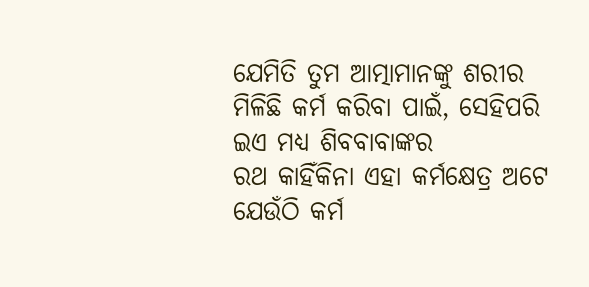ଯେମିତି ତୁମ ଆତ୍ମାମାନଙ୍କୁ ଶରୀର ମିଳିଛି କର୍ମ କରିବା ପାଇଁ, ସେହିପରି ଇଏ ମଧ୍ୟ ଶିବବାବାଙ୍କର
ରଥ କାହିଁକିନା ଏହା କର୍ମକ୍ଷେତ୍ର ଅଟେ ଯେଉଁଠି କର୍ମ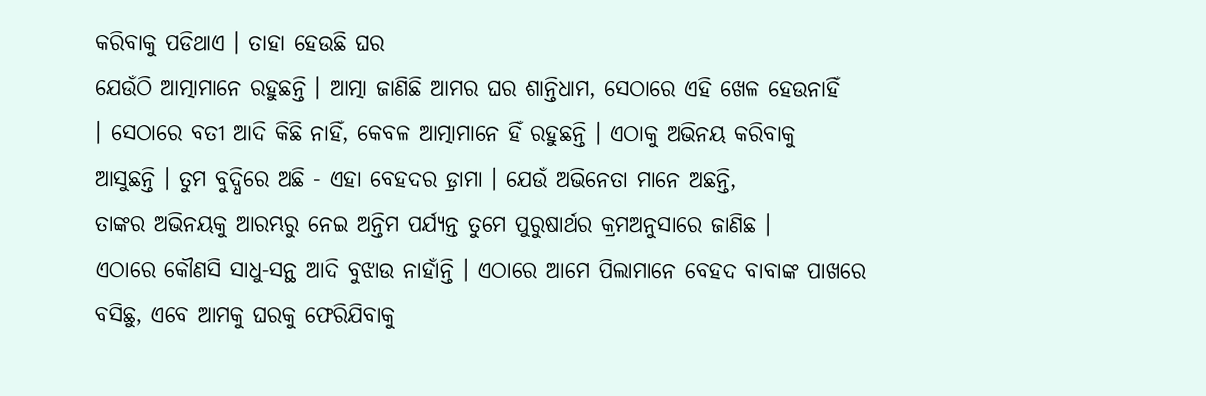କରିବାକୁ ପଡିଥାଏ । ତାହା ହେଉଛି ଘର
ଯେଉଁଠି ଆତ୍ମାମାନେ ରହୁଛନ୍ତି । ଆତ୍ମା ଜାଣିଛି ଆମର ଘର ଶାନ୍ତିଧାମ, ସେଠାରେ ଏହି ଖେଳ ହେଉନାହିଁ
। ସେଠାରେ ବତୀ ଆଦି କିଛି ନାହିଁ, କେବଳ ଆତ୍ମାମାନେ ହିଁ ରହୁଛନ୍ତି । ଏଠାକୁ ଅଭିନୟ କରିବାକୁ
ଆସୁଛନ୍ତି । ତୁମ ବୁଦ୍ଧିରେ ଅଛି - ଏହା ବେହଦର ଡ଼୍ରାମା । ଯେଉଁ ଅଭିନେତା ମାନେ ଅଛନ୍ତି,
ତାଙ୍କର ଅଭିନୟକୁ ଆରମ୍ଭରୁ ନେଇ ଅନ୍ତିମ ପର୍ଯ୍ୟନ୍ତ ତୁମେ ପୁରୁଷାର୍ଥର କ୍ରମଅନୁସାରେ ଜାଣିଛ ।
ଏଠାରେ କୌଣସି ସାଧୁ-ସନ୍ଥ ଆଦି ବୁଝାଉ ନାହାଁନ୍ତି । ଏଠାରେ ଆମେ ପିଲାମାନେ ବେହଦ ବାବାଙ୍କ ପାଖରେ
ବସିଛୁ, ଏବେ ଆମକୁ ଘରକୁ ଫେରିଯିବାକୁ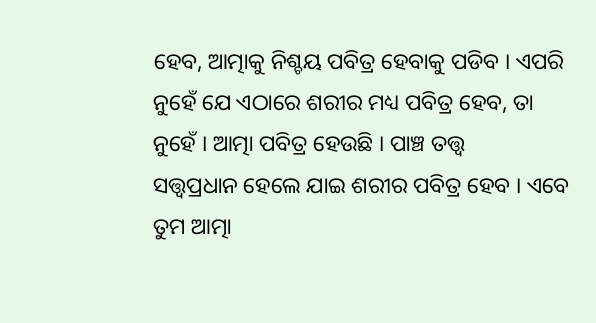ହେବ, ଆତ୍ମାକୁ ନିଶ୍ଚୟ ପବିତ୍ର ହେବାକୁ ପଡିବ । ଏପରି
ନୁହେଁ ଯେ ଏଠାରେ ଶରୀର ମଧ୍ୟ ପବିତ୍ର ହେବ, ତା ନୁହେଁ । ଆତ୍ମା ପବିତ୍ର ହେଉଛି । ପାଞ୍ଚ ତତ୍ତ୍ୱ
ସତ୍ତ୍ୱପ୍ରଧାନ ହେଲେ ଯାଇ ଶରୀର ପବିତ୍ର ହେବ । ଏବେ ତୁମ ଆତ୍ମା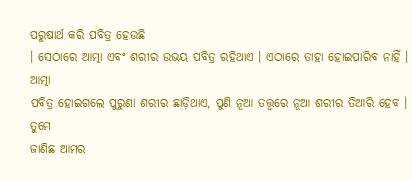ପରୁଷାର୍ଥ କରି ପବିତ୍ର ହେଉଛି
। ସେଠାରେ ଆତ୍ମା ଏବଂ ଶରୀର ଉଭୟ ପବିତ୍ର ରହିଥାଏ । ଏଠାରେ ତାହା ହୋଇପାରିବ ନାହିଁ । ଆତ୍ମା
ପବିତ୍ର ହୋଇଗଲେ ପୁରୁଣା ଶରୀର ଛାଡ଼ିଥାଏ, ପୁଣି ନୂଆ ତତ୍ତ୍ୱରେ ନୂଆ ଶରୀର ତିଆରି ହେବ । ତୁମେ
ଜାଣିଛ ଆମର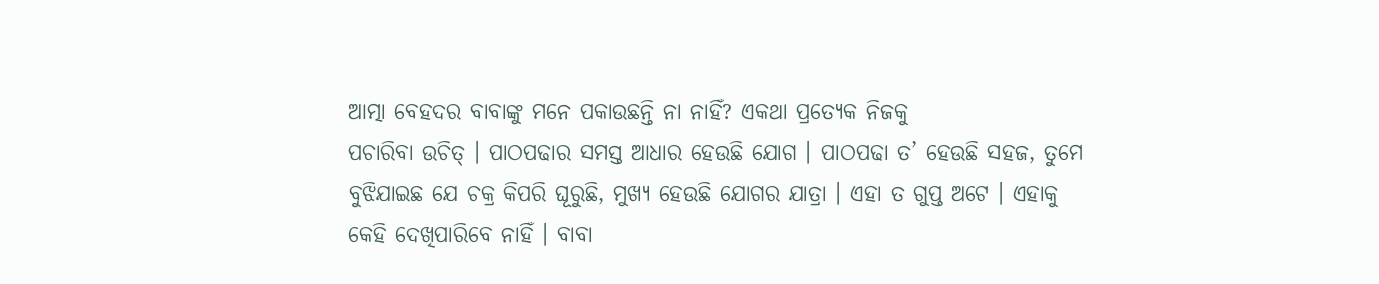ଆତ୍ମା ବେହଦର ବାବାଙ୍କୁ ମନେ ପକାଉଛନ୍ତି ନା ନାହିଁ? ଏକଥା ପ୍ରତ୍ୟେକ ନିଜକୁ
ପଚାରିବା ଉଚିତ୍ । ପାଠପଢାର ସମସ୍ତ ଆଧାର ହେଉଛି ଯୋଗ । ପାଠପଢା ତ’ ହେଉଛି ସହଜ, ତୁମେ
ବୁଝିଯାଇଛ ଯେ ଚକ୍ର କିପରି ଘୂରୁଛି, ମୁଖ୍ୟ ହେଉଛି ଯୋଗର ଯାତ୍ରା । ଏହା ତ ଗୁପ୍ତ ଅଟେ । ଏହାକୁ
କେହି ଦେଖିପାରିବେ ନାହିଁ । ବାବା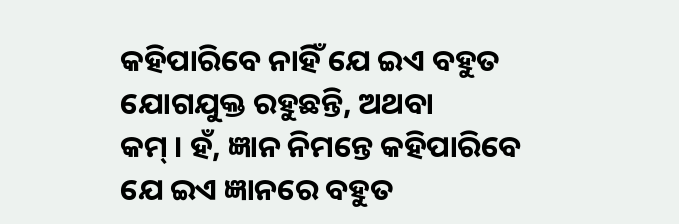କହିପାରିବେ ନାହିଁ ଯେ ଇଏ ବହୁତ ଯୋଗଯୁକ୍ତ ରହୁଛନ୍ତି, ଅଥବା
କମ୍ । ହଁ, ଜ୍ଞାନ ନିମନ୍ତେ କହିପାରିବେ ଯେ ଇଏ ଜ୍ଞାନରେ ବହୁତ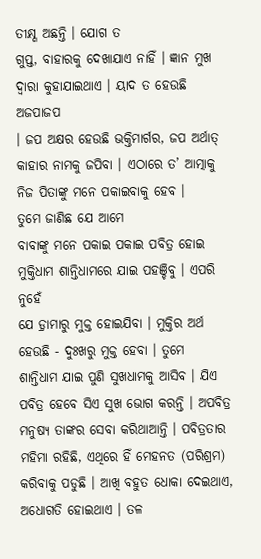ତୀକ୍ଷ୍ଣ ଅଛନ୍ତି । ଯୋଗ ତ
ଗୁପ୍ତ, ବାହାରକୁ ଦେଖାଯାଏ ନାହିଁ । ଜ୍ଞାନ ମୁଖ ଦ୍ୱାରା କୁହାଯାଇଥାଏ । ୟାଦ ତ ହେଉଛି ଅଜପାଜପ
। ଜପ ଅକ୍ଷର ହେଉଛି ଭକ୍ତିମାର୍ଗର, ଜପ ଅର୍ଥାତ୍ କାହାର ନାମକୁ ଜପିବା । ଏଠାରେ ତ’ ଆତ୍ମାକୁ
ନିଜ ପିତାଙ୍କୁ ମନେ ପକାଇବାକୁ ହେବ ।
ତୁମେ ଜାଣିଛ ଯେ ଆମେ
ବାବାଙ୍କୁ ମନେ ପକାଇ ପକାଇ ପବିତ୍ର ହୋଇ ମୁକ୍ତିଧାମ ଶାନ୍ତିଧାମରେ ଯାଇ ପହଞ୍ଚିବୁ । ଏପରି ନୁହେଁ
ଯେ ଡ଼୍ରାମାରୁ ମୁକ୍ତ ହୋଇଯିବା । ମୁକ୍ତିର ଅର୍ଥ ହେଉଛି - ଦୁଃଖରୁ ମୁକ୍ତ ହେବା । ତୁମେ
ଶାନ୍ତିଧାମ ଯାଇ ପୁଣି ସୁଖଧାମକୁ ଆସିବ । ଯିଏ ପବିତ୍ର ହେବେ ସିଏ ସୁଖ ଭୋଗ କରନ୍ତି । ଅପବିତ୍ର
ମନୁଷ୍ୟ ତାଙ୍କର ସେବା କରିଥାଆନ୍ତି । ପବିତ୍ରତାର ମହିମା ରହିଛି, ଏଥିରେ ହିଁ ମେହନତ (ପରିଶ୍ରମ)
କରିବାକୁ ପଡୁଛି । ଆଖି ବହୁତ ଧୋକା ଦେଇଥାଏ, ଅଧୋଗତି ହୋଇଥାଏ । ତଳ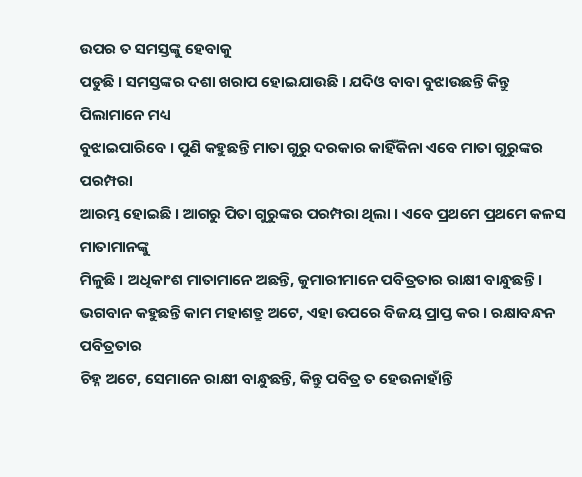ଉପର ତ ସମସ୍ତଙ୍କୁ ହେବାକୁ
ପଡୁଛି । ସମସ୍ତଙ୍କର ଦଶା ଖରାପ ହୋଇଯାଉଛି । ଯଦିଓ ବାବା ବୁଝାଉଛନ୍ତି କିନ୍ତୁ ପିଲାମାନେ ମଧ୍ୟ
ବୁଝାଇପାରିବେ । ପୁଣି କହୁଛନ୍ତି ମାତା ଗୁରୁ ଦରକାର କାହିଁକିନା ଏବେ ମାତା ଗୁରୁଙ୍କର ପରମ୍ପରା
ଆରମ୍ଭ ହୋଇଛି । ଆଗରୁ ପିତା ଗୁରୁଙ୍କର ପରମ୍ପରା ଥିଲା । ଏବେ ପ୍ରଥମେ ପ୍ରଥମେ କଳସ ମାତାମାନଙ୍କୁ
ମିଳୁଛି । ଅଧିକାଂଶ ମାତାମାନେ ଅଛନ୍ତି, କୁମାରୀମାନେ ପବିତ୍ରତାର ରାକ୍ଷୀ ବାନ୍ଧୁଛନ୍ତି ।
ଭଗବାନ କହୁଛନ୍ତି କାମ ମହାଶତ୍ରୁ ଅଟେ, ଏହା ଉପରେ ବିଜୟ ପ୍ରାପ୍ତ କର । ରକ୍ଷାବନ୍ଧନ ପବିତ୍ରତାର
ଚିହ୍ନ ଅଟେ, ସେମାନେ ରାକ୍ଷୀ ବାନ୍ଧୁଛନ୍ତି, କିନ୍ତୁ ପବିତ୍ର ତ ହେଉନାହାଁନ୍ତି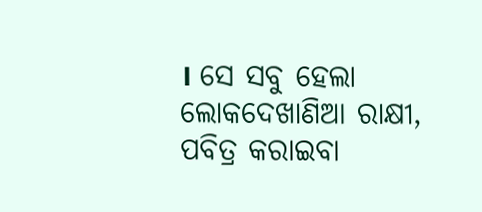। ସେ ସବୁ ହେଲା
ଲୋକଦେଖାଣିଆ ରାକ୍ଷୀ, ପବିତ୍ର କରାଇବା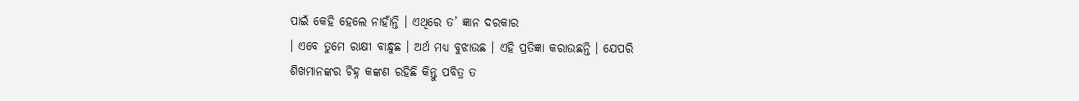ପାଇଁ କେହି ହେଲେ ନାହାଁନ୍ତି । ଏଥିରେ ତ’ ଜ୍ଞାନ ଦରକାର
। ଏବେ ତୁମେ ରାକ୍ଷୀ ବାନ୍ଧୁଛ । ଅର୍ଥ ମଧ୍ୟ ବୁଝାଉଛ । ଏହି ପ୍ରତିଜ୍ଞା କରାଉଛନ୍ତି । ଯେପରି
ଶିଖମାନଙ୍କର ଚିହ୍ନ କଙ୍କଣ ରହିଛି କିନ୍ତୁ ପବିତ୍ର ତ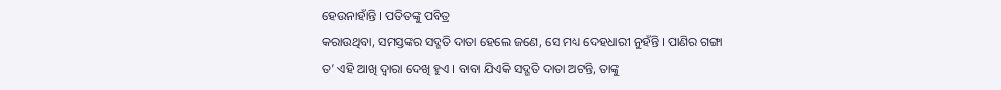ହେଉନାହାଁନ୍ତି । ପତିତଙ୍କୁ ପବିତ୍ର
କରାଉଥିବା, ସମସ୍ତଙ୍କର ସଦ୍ଗତି ଦାତା ହେଲେ ଜଣେ, ସେ ମଧ୍ୟ ଦେହଧାରୀ ନୁହଁନ୍ତି । ପାଣିର ଗଙ୍ଗା
ତ’ ଏହି ଆଖି ଦ୍ୱାରା ଦେଖି ହୁଏ । ବାବା ଯିଏକି ସଦ୍ଗତି ଦାତା ଅଟନ୍ତି, ତାଙ୍କୁ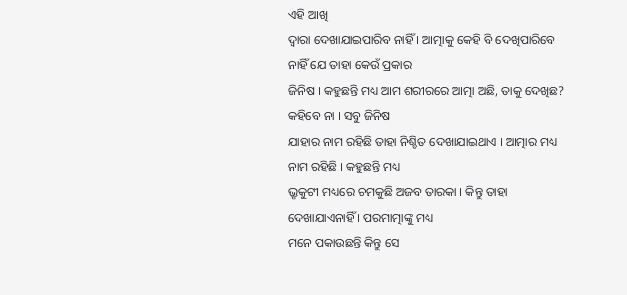ଏହି ଆଖି
ଦ୍ୱାରା ଦେଖାଯାଇପାରିବ ନାହିଁ । ଆତ୍ମାକୁ କେହି ବି ଦେଖିପାରିବେ ନାହିଁ ଯେ ତାହା କେଉଁ ପ୍ରକାର
ଜିନିଷ । କହୁଛନ୍ତି ମଧ୍ୟ ଆମ ଶରୀରରେ ଆତ୍ମା ଅଛି, ତାକୁ ଦେଖିଛ? କହିବେ ନା । ସବୁ ଜିନିଷ
ଯାହାର ନାମ ରହିଛି ତାହା ନିଶ୍ଚିତ ଦେଖାଯାଇଥାଏ । ଆତ୍ମାର ମଧ୍ୟ ନାମ ରହିଛି । କହୁଛନ୍ତି ମଧ୍ୟ
ଭ୍ରୃକୁଟୀ ମଧ୍ୟରେ ଚମକୁଛି ଅଜବ ତାରକା । କିନ୍ତୁ ତାହା ଦେଖାଯାଏନାହିଁ । ପରମାତ୍ମାଙ୍କୁ ମଧ୍ୟ
ମନେ ପକାଉଛନ୍ତି କିନ୍ତୁ ସେ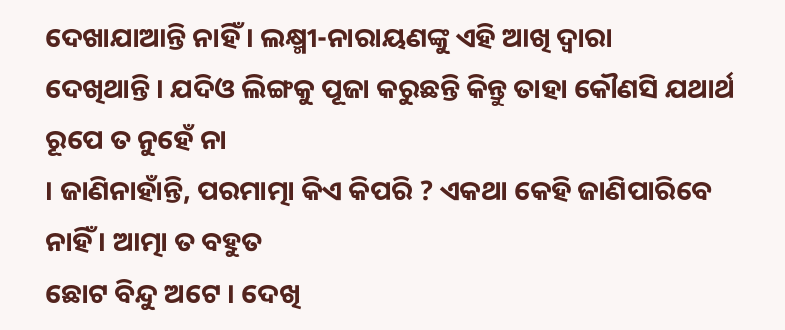ଦେଖାଯାଆନ୍ତି ନାହିଁ । ଲକ୍ଷ୍ମୀ-ନାରାୟଣଙ୍କୁ ଏହି ଆଖି ଦ୍ୱାରା
ଦେଖିଥାନ୍ତି । ଯଦିଓ ଲିଙ୍ଗକୁ ପୂଜା କରୁଛନ୍ତି କିନ୍ତୁ ତାହା କୌଣସି ଯଥାର୍ଥ ରୂପେ ତ ନୁହେଁ ନା
। ଜାଣିନାହାଁନ୍ତି, ପରମାତ୍ମା କିଏ କିପରି ? ଏକଥା କେହି ଜାଣିପାରିବେ ନାହିଁ । ଆତ୍ମା ତ ବହୁତ
ଛୋଟ ବିନ୍ଦୁ ଅଟେ । ଦେଖି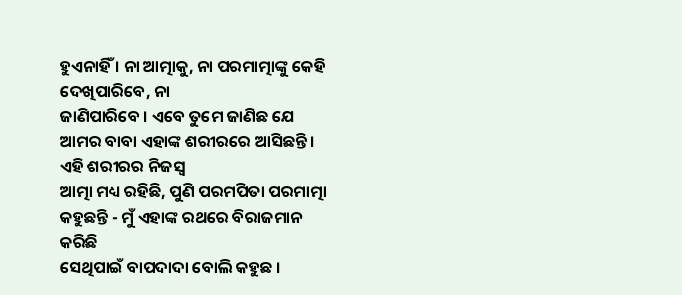ହୁଏନାହିଁ । ନା ଆତ୍ମାକୁ, ନା ପରମାତ୍ମାଙ୍କୁ କେହି ଦେଖିପାରିବେ, ନା
ଜାଣିପାରିବେ । ଏବେ ତୁମେ ଜାଣିଛ ଯେ ଆମର ବାବା ଏହାଙ୍କ ଶରୀରରେ ଆସିଛନ୍ତି । ଏହି ଶରୀରର ନିଜସ୍ୱ
ଆତ୍ମା ମଧ୍ୟ ରହିଛି, ପୁଣି ପରମପିତା ପରମାତ୍ମା କହୁଛନ୍ତି - ମୁଁ ଏହାଙ୍କ ରଥରେ ବିରାଜମାନ କରିଛି
ସେଥିପାଇଁ ବାପଦାଦା ବୋଲି କହୁଛ ।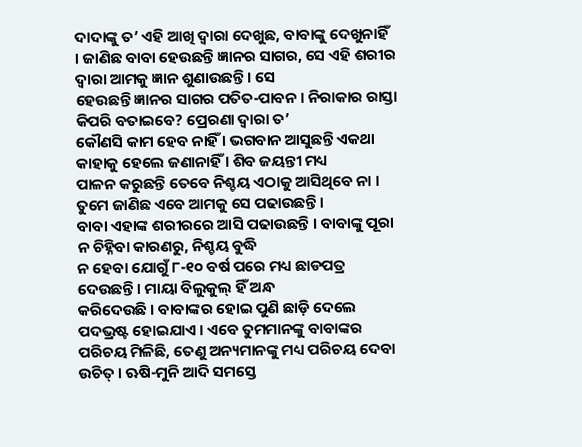ଦାଦାଙ୍କୁ ତ’ ଏହି ଆଖି ଦ୍ୱାରା ଦେଖୁଛ, ବାବାଙ୍କୁ ଦେଖୁନାହିଁ
। ଜାଣିଛ ବାବା ହେଉଛନ୍ତି ଜ୍ଞାନର ସାଗର, ସେ ଏହି ଶରୀର ଦ୍ୱାରା ଆମକୁ ଜ୍ଞାନ ଶୁଣାଉଛନ୍ତି । ସେ
ହେଉଛନ୍ତି ଜ୍ଞାନର ସାଗର ପତିତ-ପାବନ । ନିରାକାର ରାସ୍ତା କିପରି ବତାଇବେ? ପ୍ରେରଣା ଦ୍ୱାରା ତ’
କୌଣସି କାମ ହେବ ନାହିଁ । ଭଗବାନ ଆସୁଛନ୍ତି ଏକଥା କାହାକୁ ହେଲେ ଜଣାନାହିଁ । ଶିବ ଜୟନ୍ତୀ ମଧ୍ୟ
ପାଳନ କରୁଛନ୍ତି ତେବେ ନିଶ୍ଚୟ ଏଠାକୁ ଆସିଥିବେ ନା । ତୁମେ ଜାଣିଛ ଏବେ ଆମକୁ ସେ ପଢାଉଛନ୍ତି ।
ବାବା ଏହାଙ୍କ ଶରୀରରେ ଆସି ପଢାଉଛନ୍ତି । ବାବାଙ୍କୁ ପୂରା ନ ଚିହ୍ନିବା କାରଣରୁ, ନିଶ୍ଚୟ ବୁଦ୍ଧି
ନ ହେବା ଯୋଗୁଁ ୮-୧୦ ବର୍ଷ ପରେ ମଧ୍ୟ ଛାଡପତ୍ର ଦେଉଛନ୍ତି । ମାୟା ବିଲୁକୁଲ୍ ହିଁ ଅନ୍ଧ
କରିଦେଉଛି । ବାବାଙ୍କର ହୋଇ ପୁଣି ଛାଡ଼ି ଦେଲେ ପଦଭ୍ରଷ୍ଟ ହୋଇଯାଏ । ଏବେ ତୁମମାନଙ୍କୁ ବାବାଙ୍କର
ପରିଚୟ ମିଳିଛି, ତେଣୁ ଅନ୍ୟମାନଙ୍କୁ ମଧ୍ୟ ପରିଚୟ ଦେବା ଉଚିତ୍ । ଋଷି-ମୁନି ଆଦି ସମସ୍ତେ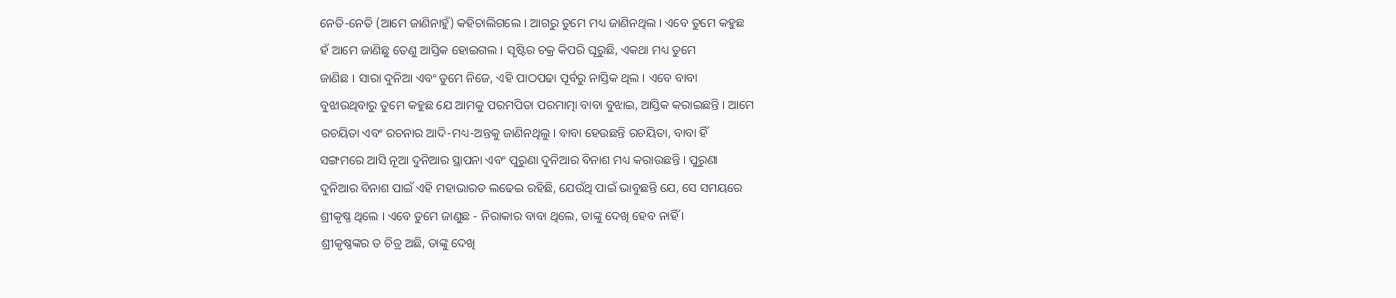ନେତି-ନେତି (ଆମେ ଜାଣିନାହୁଁ) କହିଚାଲିଗଲେ । ଆଗରୁ ତୁମେ ମଧ୍ୟ ଜାଣିନଥିଲ । ଏବେ ତୁମେ କହୁଛ
ହଁ ଆମେ ଜାଣିଛୁ ତେଣୁ ଆସ୍ତିକ ହୋଇଗଲ । ସୃଷ୍ଟିର ଚକ୍ର କିପରି ଘୂରୁଛି, ଏକଥା ମଧ୍ୟ ତୁମେ
ଜାଣିଛ । ସାରା ଦୁନିଆ ଏବଂ ତୁମେ ନିଜେ, ଏହି ପାଠପଢା ପୂର୍ବରୁ ନାସ୍ତିକ ଥିଲ । ଏବେ ବାବା
ବୁଝାଉଥିବାରୁ ତୁମେ କହୁଛ ଯେ ଆମକୁ ପରମପିତା ପରମାତ୍ମା ବାବା ବୁଝାଇ, ଆସ୍ତିକ କରାଇଛନ୍ତି । ଆମେ
ରଚୟିତା ଏବଂ ରଚନାର ଆଦି-ମଧ୍ୟ-ଅନ୍ତକୁ ଜାଣିନଥିଲୁ । ବାବା ହେଉଛନ୍ତି ରଚୟିତା, ବାବା ହିଁ
ସଙ୍ଗମରେ ଆସି ନୂଆ ଦୁନିଆର ସ୍ଥାପନା ଏବଂ ପୁରୁଣା ଦୁନିଆର ବିନାଶ ମଧ୍ୟ କରାଉଛନ୍ତି । ପୁରୁଣା
ଦୁନିଆର ବିନାଶ ପାଇଁ ଏହି ମହାଭାରତ ଲଢେଇ ରହିଛି, ଯେଉଁଥି ପାଇଁ ଭାବୁଛନ୍ତି ଯେ, ସେ ସମୟରେ
ଶ୍ରୀକୃଷ୍ଣ ଥିଲେ । ଏବେ ତୁମେ ଜାଣୁଛ - ନିରାକାର ବାବା ଥିଲେ, ତାଙ୍କୁ ଦେଖି ହେବ ନାହିଁ ।
ଶ୍ରୀକୃଷ୍ଣଙ୍କର ତ ଚିତ୍ର ଅଛି, ତାଙ୍କୁ ଦେଖି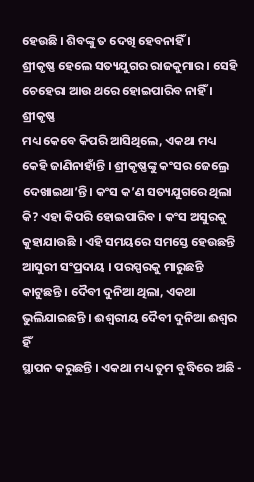ହେଉଛି । ଶିବଙ୍କୁ ତ ଦେଖି ହେବନାହିଁ ।
ଶ୍ରୀକୃଷ୍ଣ ହେଲେ ସତ୍ୟଯୁଗର ରାଜକୁମାର । ସେହି ଚେହେରା ଆଉ ଥରେ ହୋଇପାରିବ ନାହିଁ । ଶ୍ରୀକୃଷ୍ଣ
ମଧ୍ୟ କେବେ କିପରି ଆସିଥିଲେ, ଏକଥା ମଧ୍ୟ କେହି ଜାଣିନାହାଁନ୍ତି । ଶ୍ରୀକୃଷ୍ଣଙ୍କୁ କଂସର ଜେଲ୍ରେ
ଦେଖାଇଥା’ନ୍ତି । କଂସ କ’ଣ ସତ୍ୟଯୁଗରେ ଥିଲା କି? ଏହା କିପରି ହୋଇପାରିବ । କଂସ ଅସୁରକୁ
କୁହାଯାଉଛି । ଏହି ସମୟରେ ସମସ୍ତେ ହେଉଛନ୍ତି ଆସୁରୀ ସଂପ୍ରଦାୟ । ପରସ୍ପରକୁ ମାରୁଛନ୍ତି
କାଟୁଛନ୍ତି । ଦୈବୀ ଦୁନିଆ ଥିଲା, ଏକଥା ଭୁଲିଯାଇଛନ୍ତି । ଈଶ୍ୱରୀୟ ଦୈବୀ ଦୁନିଆ ଈଶ୍ୱର ହିଁ
ସ୍ଥାପନ କରୁଛନ୍ତି । ଏକଥା ମଧ୍ୟ ତୁମ ବୁଦ୍ଧିରେ ଅଛି -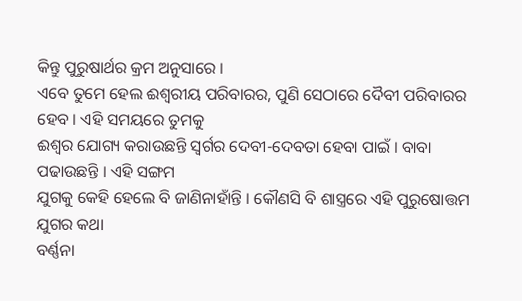କିନ୍ତୁ ପୁରୁଷାର୍ଥର କ୍ରମ ଅନୁସାରେ ।
ଏବେ ତୁମେ ହେଲ ଈଶ୍ୱରୀୟ ପରିବାରର, ପୁଣି ସେଠାରେ ଦୈବୀ ପରିବାରର ହେବ । ଏହି ସମୟରେ ତୁମକୁ
ଈଶ୍ୱର ଯୋଗ୍ୟ କରାଉଛନ୍ତି ସ୍ୱର୍ଗର ଦେବୀ-ଦେବତା ହେବା ପାଇଁ । ବାବା ପଢାଉଛନ୍ତି । ଏହି ସଙ୍ଗମ
ଯୁଗକୁ କେହି ହେଲେ ବି ଜାଣିନାହାଁନ୍ତି । କୌଣସି ବି ଶାସ୍ତ୍ରରେ ଏହି ପୁରୁଷୋତ୍ତମ ଯୁଗର କଥା
ବର୍ଣ୍ଣନା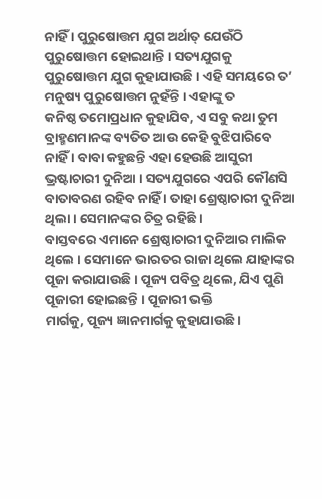ନାହିଁ । ପୁରୁଷୋତ୍ତମ ଯୁଗ ଅର୍ଥାତ୍ ଯେଉଁଠି ପୁରୁଷୋତ୍ତମ ହୋଇଥାନ୍ତି । ସତ୍ୟଯୁଗକୁ
ପୁରୁଷୋତ୍ତମ ଯୁଗ କୁହାଯାଉଛି । ଏହି ସମୟରେ ତ’ ମନୁଷ୍ୟ ପୁରୁଷୋତ୍ତମ ନୁହଁନ୍ତି । ଏହାଙ୍କୁ ତ
କନିଷ୍ଠ ତମୋପ୍ରଧାନ କୁହାଯିବ, ଏ ସବୁ କଥା ତୁମ ବ୍ରାହ୍ମଣମାନଙ୍କ ବ୍ୟତିତ ଆଉ କେହି ବୁଝିପାରିବେ
ନାହିଁ । ବାବା କହୁଛନ୍ତି ଏହା ହେଉଛି ଆସୁରୀ ଭ୍ରଷ୍ଟାଚାରୀ ଦୁନିଆ । ସତ୍ୟଯୁଗରେ ଏପରି କୌଣସି
ବାତାବରଣ ରହିବ ନାହିଁ । ତାହା ଶ୍ରେଷ୍ଠାଚାରୀ ଦୁନିଆ ଥିଲା । ସେମାନଙ୍କର ଚିତ୍ର ରହିଛି ।
ବାସ୍ତବରେ ଏମାନେ ଶ୍ରେଷ୍ଠାଚାରୀ ଦୁନିଆର ମାଲିକ ଥିଲେ । ସେମାନେ ଭାରତର ରାଜା ଥିଲେ ଯାହାଙ୍କର
ପୂଜା କରାଯାଉଛି । ପୂଜ୍ୟ ପବିତ୍ର ଥିଲେ, ଯିଏ ପୁଣି ପୂଜାରୀ ହୋଇଛନ୍ତି । ପୂଜାରୀ ଭକ୍ତି
ମାର୍ଗକୁ, ପୂଜ୍ୟ ଜ୍ଞାନମାର୍ଗକୁ କୁହାଯାଉଛି ।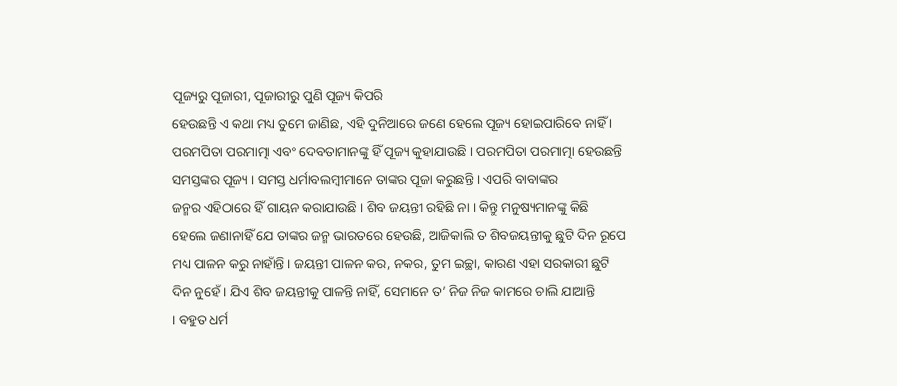ପୂଜ୍ୟରୁ ପୂଜାରୀ, ପୂଜାରୀରୁ ପୁଣି ପୂଜ୍ୟ କିପରି
ହେଉଛନ୍ତି ଏ କଥା ମଧ୍ୟ ତୁମେ ଜାଣିଛ, ଏହି ଦୁନିଆରେ ଜଣେ ହେଲେ ପୂଜ୍ୟ ହୋଇପାରିବେ ନାହିଁ ।
ପରମପିତା ପରମାତ୍ମା ଏବଂ ଦେବତାମାନଙ୍କୁ ହିଁ ପୂଜ୍ୟ କୁହାଯାଉଛି । ପରମପିତା ପରମାତ୍ମା ହେଉଛନ୍ତି
ସମସ୍ତଙ୍କର ପୂଜ୍ୟ । ସମସ୍ତ ଧର୍ମାବଲମ୍ବୀମାନେ ତାଙ୍କର ପୂଜା କରୁଛନ୍ତି । ଏପରି ବାବାଙ୍କର
ଜନ୍ମର ଏହିଠାରେ ହିଁ ଗାୟନ କରାଯାଉଛି । ଶିବ ଜୟନ୍ତୀ ରହିଛି ନା । କିନ୍ତୁ ମନୁଷ୍ୟମାନଙ୍କୁ କିଛି
ହେଲେ ଜଣାନାହିଁ ଯେ ତାଙ୍କର ଜନ୍ମ ଭାରତରେ ହେଉଛି, ଆଜିକାଲି ତ ଶିବଜୟନ୍ତୀକୁ ଛୁଟି ଦିନ ରୂପେ
ମଧ୍ୟ ପାଳନ କରୁ ନାହାଁନ୍ତି । ଜୟନ୍ତୀ ପାଳନ କର, ନକର, ତୁମ ଇଚ୍ଛା, କାରଣ ଏହା ସରକାରୀ ଛୁଟି
ଦିନ ନୁହେଁ । ଯିଏ ଶିବ ଜୟନ୍ତୀକୁ ପାଳନ୍ତି ନାହିଁ, ସେମାନେ ତ’ ନିଜ ନିଜ କାମରେ ଚାଲି ଯାଆନ୍ତି
। ବହୁତ ଧର୍ମ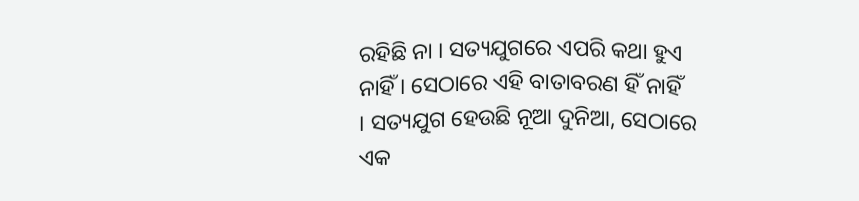ରହିଛି ନା । ସତ୍ୟଯୁଗରେ ଏପରି କଥା ହୁଏ ନାହିଁ । ସେଠାରେ ଏହି ବାତାବରଣ ହିଁ ନାହିଁ
। ସତ୍ୟଯୁଗ ହେଉଛି ନୂଆ ଦୁନିଆ, ସେଠାରେ ଏକ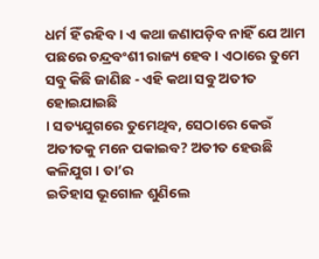ଧର୍ମ ହିଁ ରହିବ । ଏ କଥା ଜଣାପଡ଼ିବ ନାହିଁ ଯେ ଆମ
ପଛରେ ଚନ୍ଦ୍ରବଂଶୀ ରାଜ୍ୟ ହେବ । ଏଠାରେ ତୁମେ ସବୁ କିଛି ଜାଣିଛ - ଏହି କଥା ସବୁ ଅତୀତ ହୋଇଯାଇଛି
। ସତ୍ୟଯୁଗରେ ତୁମେଥିବ, ସେଠାରେ କେଉଁ ଅତୀତକୁ ମନେ ପକାଇବ? ଅତୀତ ହେଉଛି କଳିଯୁଗ । ତା’ର
ଇତିହାସ ଭୂଗୋଳ ଶୁଣିଲେ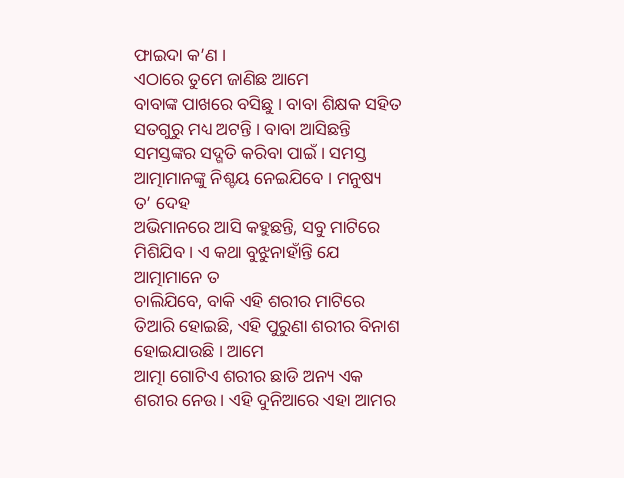ଫାଇଦା କ’ଣ ।
ଏଠାରେ ତୁମେ ଜାଣିଛ ଆମେ
ବାବାଙ୍କ ପାଖରେ ବସିଛୁ । ବାବା ଶିକ୍ଷକ ସହିତ ସତଗୁରୁ ମଧ୍ୟ ଅଟନ୍ତି । ବାବା ଆସିଛନ୍ତି
ସମସ୍ତଙ୍କର ସଦ୍ଗତି କରିବା ପାଇଁ । ସମସ୍ତ ଆତ୍ମାମାନଙ୍କୁ ନିଶ୍ଚୟ ନେଇଯିବେ । ମନୁଷ୍ୟ ତ’ ଦେହ
ଅଭିମାନରେ ଆସି କହୁଛନ୍ତି, ସବୁ ମାଟିରେ ମିଶିଯିବ । ଏ କଥା ବୁଝୁନାହାଁନ୍ତି ଯେ ଆତ୍ମାମାନେ ତ
ଚାଲିଯିବେ, ବାକି ଏହି ଶରୀର ମାଟିରେ ତିଆରି ହୋଇଛି, ଏହି ପୁରୁଣା ଶରୀର ବିନାଶ ହୋଇଯାଉଛି । ଆମେ
ଆତ୍ମା ଗୋଟିଏ ଶରୀର ଛାଡି ଅନ୍ୟ ଏକ ଶରୀର ନେଉ । ଏହି ଦୁନିଆରେ ଏହା ଆମର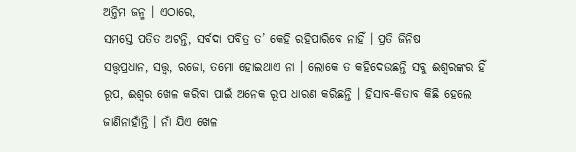ଅନ୍ତିମ ଜନ୍ମ । ଏଠାରେ,
ସମସ୍ତେ ପତିତ ଅଟନ୍ତି, ସର୍ବଦା ପବିତ୍ର ତ’ କେହି ରହିପାରିବେ ନାହିଁ । ପ୍ରତି ଜିନିଷ
ସତ୍ତ୍ୱପ୍ରଧାନ, ସତ୍ତ୍ୱ, ରଜୋ, ତମୋ ହୋଇଥାଏ ନା । ଲୋକେ ତ କହିଦେଉଛନ୍ତି ସବୁ ଈଶ୍ୱରଙ୍କର ହିଁ
ରୂପ, ଈଶ୍ୱର ଖେଳ କରିବା ପାଇଁ ଅନେକ ରୂପ ଧାରଣ କରିଛନ୍ତି । ହିସାବ-କିତାବ କିଛି ହେଲେ
ଜାଣିନାହାଁନ୍ତି । ନାଁ ଯିଏ ଖେଳ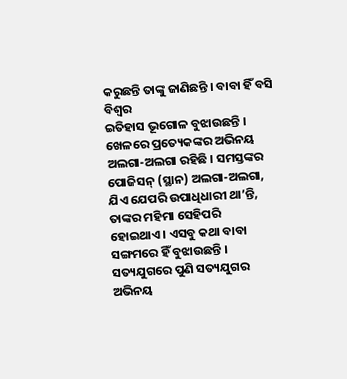କରୁଛନ୍ତି ତାଙ୍କୁ ଜାଣିଛନ୍ତି । ବାବା ହିଁ ବସି ବିଶ୍ୱର
ଇତିହାସ ଭୂଗୋଳ ବୁଝାଉଛନ୍ତି । ଖେଳରେ ପ୍ରତ୍ୟେକଙ୍କର ଅଭିନୟ ଅଲଗା-ଅଲଗା ରହିଛି । ସମସ୍ତଙ୍କର
ପୋଜିସନ୍ (ସ୍ଥାନ) ଅଲଗା-ଅଲଗା, ଯିଏ ଯେପରି ଉପାଧିଧାରୀ ଥା’ନ୍ତି, ତାଙ୍କର ମହିମା ସେହିପରି
ହୋଇଥାଏ । ଏସବୁ କଥା ବାବା ସଙ୍ଗମରେ ହିଁ ବୁଝାଉଛନ୍ତି । ସତ୍ୟଯୁଗରେ ପୁଣି ସତ୍ୟଯୁଗର ଅଭିନୟ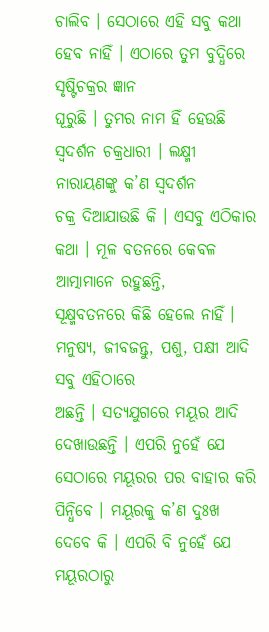ଚାଲିବ । ସେଠାରେ ଏହି ସବୁ କଥା ହେବ ନାହିଁ । ଏଠାରେ ତୁମ ବୁଦ୍ଧିରେ ସୃଷ୍ଟିଚକ୍ରର ଜ୍ଞାନ
ଘୂରୁଛି । ତୁମର ନାମ ହିଁ ହେଉଛି ସ୍ୱଦର୍ଶନ ଚକ୍ରଧାରୀ । ଲକ୍ଷ୍ମୀ ନାରାୟଣଙ୍କୁ କ’ଣ ସ୍ୱଦର୍ଶନ
ଚକ୍ର ଦିଆଯାଉଛି କି । ଏସବୁ ଏଠିକାର କଥା । ମୂଳ ବତନରେ କେବଳ ଆତ୍ମାମାନେ ରହୁଛନ୍ତି,
ସୂକ୍ଷ୍ମବତନରେ କିଛି ହେଲେ ନାହିଁ । ମନୁଷ୍ୟ, ଜୀବଜନ୍ତୁ, ପଶୁ, ପକ୍ଷୀ ଆଦି ସବୁ ଏହିଠାରେ
ଅଛନ୍ତି । ସତ୍ୟଯୁଗରେ ମୟୂର ଆଦି ଦେଖାଉଛନ୍ତି । ଏପରି ନୁହେଁ ଯେ ସେଠାରେ ମୟୂରର ପର ବାହାର କରି
ପିନ୍ଧିବେ । ମୟୂରକୁ କ’ଣ ଦୁଃଖ ଦେବେ କି । ଏପରି ବି ନୁହେଁ ଯେ ମୟୂରଠାରୁ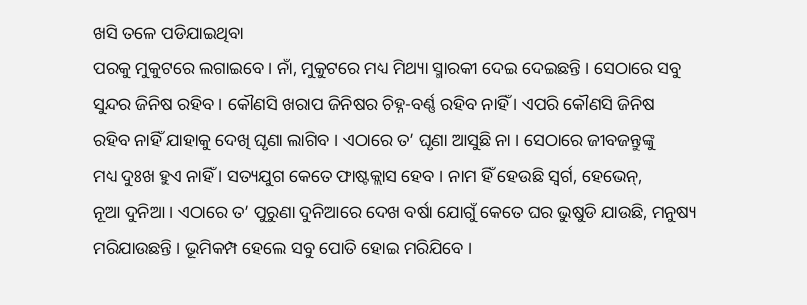ଖସି ତଳେ ପଡିଯାଇଥିବା
ପରକୁ ମୁକୁଟରେ ଲଗାଇବେ । ନାଁ, ମୁକୁଟରେ ମଧ୍ୟ ମିଥ୍ୟା ସ୍ମାରକୀ ଦେଇ ଦେଇଛନ୍ତି । ସେଠାରେ ସବୁ
ସୁନ୍ଦର ଜିନିଷ ରହିବ । କୌଣସି ଖରାପ ଜିନିଷର ଚିହ୍ନ-ବର୍ଣ୍ଣ ରହିବ ନାହିଁ । ଏପରି କୌଣସି ଜିନିଷ
ରହିବ ନାହିଁ ଯାହାକୁ ଦେଖି ଘୃଣା ଲାଗିବ । ଏଠାରେ ତ’ ଘୃଣା ଆସୁଛି ନା । ସେଠାରେ ଜୀବଜନ୍ତୁଙ୍କୁ
ମଧ୍ୟ ଦୁଃଖ ହୁଏ ନାହିଁ । ସତ୍ୟଯୁଗ କେତେ ଫାଷ୍ଟକ୍ଲାସ ହେବ । ନାମ ହିଁ ହେଉଛି ସ୍ୱର୍ଗ, ହେଭେନ୍,
ନୂଆ ଦୁନିଆ । ଏଠାରେ ତ’ ପୁରୁଣା ଦୁନିଆରେ ଦେଖ ବର୍ଷା ଯୋଗୁଁ କେତେ ଘର ଭୁଷୁଡି ଯାଉଛି, ମନୁଷ୍ୟ
ମରିଯାଉଛନ୍ତି । ଭୂମିକମ୍ପ ହେଲେ ସବୁ ପୋତି ହୋଇ ମରିଯିବେ ।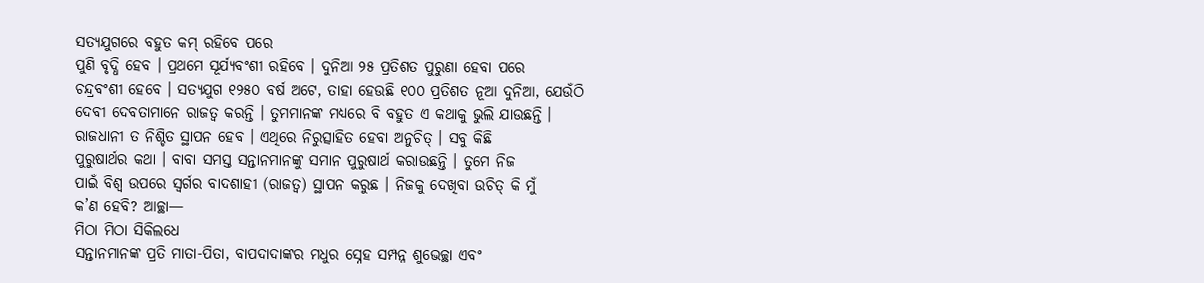ସତ୍ୟଯୁଗରେ ବହୁତ କମ୍ ରହିବେ ପରେ
ପୁଣି ବୃଦ୍ଧି ହେବ । ପ୍ରଥମେ ସୂର୍ଯ୍ୟବଂଶୀ ରହିବେ । ଦୁନିଆ ୨୫ ପ୍ରତିଶତ ପୁରୁଣା ହେବା ପରେ
ଚନ୍ଦ୍ରବଂଶୀ ହେବେ । ସତ୍ୟଯୁଗ ୧୨୫୦ ବର୍ଷ ଅଟେ, ତାହା ହେଉଛି ୧୦୦ ପ୍ରତିଶତ ନୂଆ ଦୁନିଆ, ଯେଉଁଠି
ଦେବୀ ଦେବତାମାନେ ରାଜତ୍ୱ କରନ୍ତି । ତୁମମାନଙ୍କ ମଧ୍ୟରେ ବି ବହୁତ ଏ କଥାକୁ ଭୁଲି ଯାଉଛନ୍ତି ।
ରାଜଧାନୀ ତ ନିଶ୍ଚିତ ସ୍ଥାପନ ହେବ । ଏଥିରେ ନିରୁତ୍ସାହିତ ହେବା ଅନୁଚିତ୍ । ସବୁ କିଛି
ପୁରୁଷାର୍ଥର କଥା । ବାବା ସମସ୍ତ ସନ୍ତାନମାନଙ୍କୁ ସମାନ ପୁରୁଷାର୍ଥ କରାଉଛନ୍ତି । ତୁମେ ନିଜ
ପାଇଁ ବିଶ୍ୱ ଉପରେ ସ୍ୱର୍ଗର ବାଦଶାହୀ (ରାଜତ୍ୱ) ସ୍ଥାପନ କରୁଛ । ନିଜକୁ ଦେଖିବା ଉଚିତ୍ କି ମୁଁ
କ’ଣ ହେବି? ଆଚ୍ଛା—
ମିଠା ମିଠା ସିକିଲଧେ
ସନ୍ତାନମାନଙ୍କ ପ୍ରତି ମାତା-ପିତା, ବାପଦାଦାଙ୍କର ମଧୁର ସ୍ନେହ ସମ୍ପନ୍ନ ଶୁଭେଚ୍ଛା ଏବଂ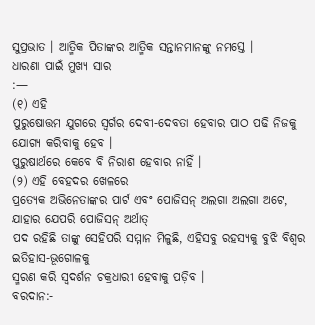ସୁପ୍ରଭାତ । ଆତ୍ମିକ ପିତାଙ୍କର ଆତ୍ମିକ ସନ୍ତାନମାନଙ୍କୁ ନମସ୍ତେ ।
ଧାରଣା ପାଇଁ ମୁଖ୍ୟ ସାର
:—
(୧) ଏହି
ପୁରୁଷୋତ୍ତମ ଯୁଗରେ ସ୍ୱର୍ଗର ଦେବୀ-ଦେବତା ହେବାର ପାଠ ପଢି ନିଜକୁ ଯୋଗ୍ୟ କରିବାକୁ ହେବ ।
ପୁରୁଷାର୍ଥରେ କେବେ ବି ନିରାଶ ହେବାର ନାହିଁ ।
(୨) ଏହି ବେହଦର ଖେଳରେ
ପ୍ରତ୍ୟେକ ଅଭିନେତାଙ୍କର ପାର୍ଟ ଏବଂ ପୋଜିସନ୍ ଅଲଗା ଅଲଗା ଅଟେ, ଯାହାର ଯେପରି ପୋଜିସନ୍ ଅର୍ଥାତ୍
ପଦ ରହିଛି ତାଙ୍କୁ ସେହିପରି ସମ୍ମାନ ମିଳୁଛି, ଏହିସବୁ ରହସ୍ୟକୁ ବୁଝି ବିଶ୍ୱର ଇତିହାସ-ଭୂଗୋଳକୁ
ସ୍ମରଣ କରି ସ୍ୱଦର୍ଶନ ଚକ୍ରଧାରୀ ହେବାକୁ ପଡ଼ିବ ।
ବରଦାନ:-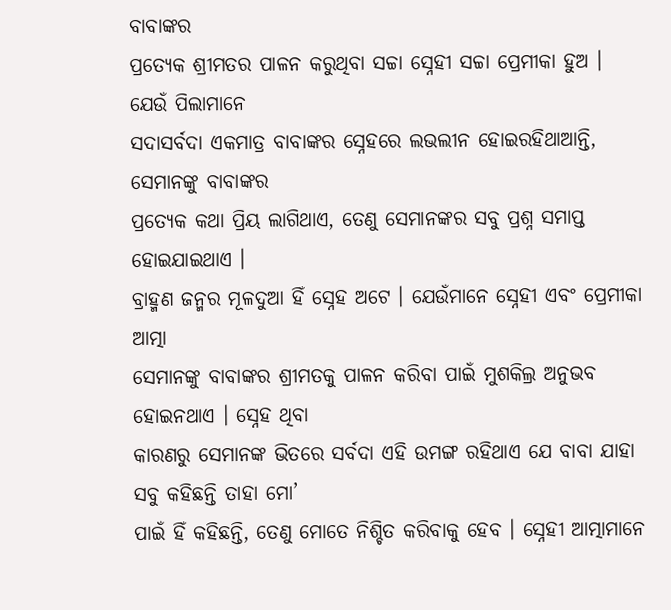ବାବାଙ୍କର
ପ୍ରତ୍ୟେକ ଶ୍ରୀମତର ପାଳନ କରୁଥିବା ସଚ୍ଚା ସ୍ନେହୀ ସଚ୍ଚା ପ୍ରେମୀକା ହୁଅ ।
ଯେଉଁ ପିଲାମାନେ
ସଦାସର୍ବଦା ଏକମାତ୍ର ବାବାଙ୍କର ସ୍ନେହରେ ଲଭଲୀନ ହୋଇରହିଥାଆନ୍ତି, ସେମାନଙ୍କୁ ବାବାଙ୍କର
ପ୍ରତ୍ୟେକ କଥା ପ୍ରିୟ ଲାଗିଥାଏ, ତେଣୁ ସେମାନଙ୍କର ସବୁ ପ୍ରଶ୍ନ ସମାପ୍ତ ହୋଇଯାଇଥାଏ ।
ବ୍ରାହ୍ମଣ ଜନ୍ମର ମୂଳଦୁଆ ହିଁ ସ୍ନେହ ଅଟେ । ଯେଉଁମାନେ ସ୍ନେହୀ ଏବଂ ପ୍ରେମୀକା ଆତ୍ମା
ସେମାନଙ୍କୁ ବାବାଙ୍କର ଶ୍ରୀମତକୁ ପାଳନ କରିବା ପାଇଁ ମୁଶକିଲ୍ର ଅନୁଭବ ହୋଇନଥାଏ । ସ୍ନେହ ଥିବା
କାରଣରୁ ସେମାନଙ୍କ ଭିତରେ ସର୍ବଦା ଏହି ଉମଙ୍ଗ ରହିଥାଏ ଯେ ବାବା ଯାହା ସବୁ କହିଛନ୍ତି ତାହା ମୋ’
ପାଇଁ ହିଁ କହିଛନ୍ତି, ତେଣୁ ମୋତେ ନିଶ୍ଚିତ କରିବାକୁ ହେବ । ସ୍ନେହୀ ଆତ୍ମାମାନେ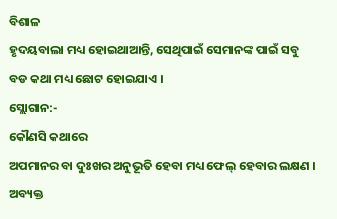ବିଶାଳ
ହୃଦୟବାଲା ମଧ୍ୟ ହୋଇଥାଆନ୍ତି, ସେଥିପାଇଁ ସେମାନଙ୍କ ପାଇଁ ସବୁ ବଡ କଥା ମଧ୍ୟ ଛୋଟ ହୋଇଯାଏ ।
ସ୍ଲୋଗାନ:-
କୌଣସି କଥାରେ
ଅପମାନର ବା ଦୁଃଖର ଅନୁଭୂତି ହେବା ମଧ୍ୟ ଫେଲ୍ ହେବାର ଲକ୍ଷଣ ।
ଅବ୍ୟକ୍ତ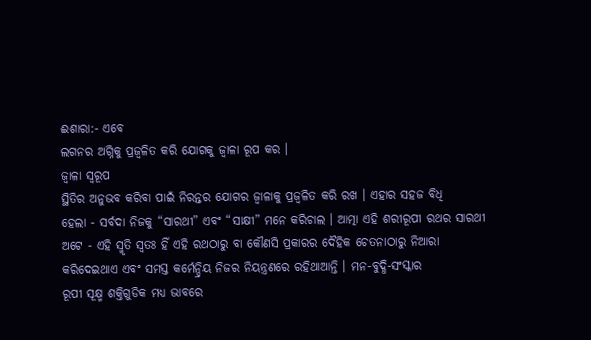ଈଶାରା:- ଏବେ
ଲଗନର ଅଗ୍ନିକୁ ପ୍ରଜ୍ୱଳିତ କରି ଯୋଗକୁ ଜ୍ୱାଳା ରୂପ କର ।
ଜ୍ୱାଳା ସ୍ୱରୂପ
ସ୍ଥିତିର ଅନୁଭବ କରିବା ପାଇଁ ନିରନ୍ତର ଯୋଗର ଜ୍ୱାଳାକୁ ପ୍ରଜ୍ୱଳିତ କରି ରଖ । ଏହାର ସହଜ ବିଧି
ହେଲା - ସର୍ବଦା ନିଜକୁ “ସାରଥୀ” ଏବଂ “ସାକ୍ଷୀ” ମନେ କରିଚାଲ । ଆତ୍ମା ଏହି ଶରୀରୂପୀ ରଥର ସାରଥୀ
ଅଟେ - ଏହି ସ୍ମୃତି ସ୍ୱତଃ ହିଁ ଏହି ରଥଠାରୁ ବା କୌଣସି ପ୍ରକାରର ଦୈହିକ ଚେତନାଠାରୁ ନିଆରା
କରିଦେଇଥାଏ ଏବଂ ସମସ୍ତ କର୍ମେନ୍ଦ୍ରିୟ ନିଜର ନିୟନ୍ତ୍ରଣରେ ରହିଥାଆନ୍ତି । ମନ-ବୁଦ୍ଧି-ସଂସ୍କାର
ରୂପୀ ସୂକ୍ଷ୍ମ ଶକ୍ତିଗୁଡିକ ମଧ୍ୟ ଭାବରେ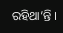ରହିଥା’ନ୍ତି ।